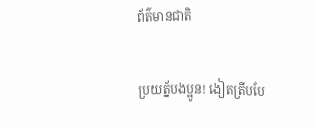ព័ត៌មានជាតិ

ប្រយត្ន័បងប្អូន! ងៀតត្រីបបែ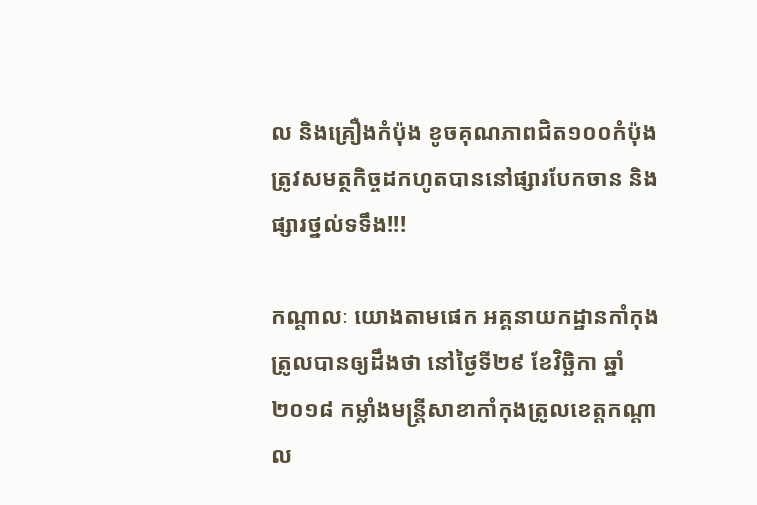ល និងគ្រឿងកំប៉ុង ខូចគុណភាពជិត១០០កំប៉ុង ត្រូវសមត្ថកិច្ចដកហូតបាននៅផ្សារបែកចាន និងផ្សារថ្នល់ទទឹង!!!

កណ្តាលៈ យោងតាមផេក អគ្គនាយកដ្ឋានកាំកុងត្រូលបានឲ្យដឹងថា នៅថ្ងៃទី២៩ ខែវិច្ឆិកា ឆ្នាំ២០១៨ កម្លាំងមន្រ្តីសាខាកាំកុងត្រូលខេត្តកណ្តាល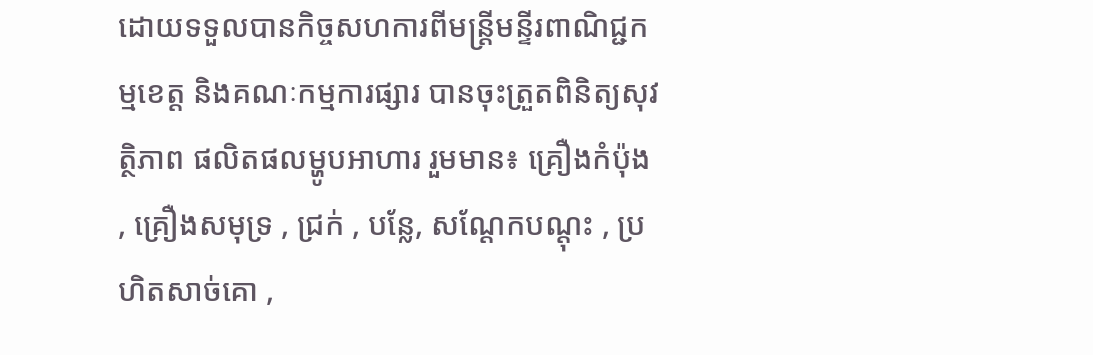ដោយទទួលបានកិច្ចសហការពីមន្រ្តីមន្ទីរពាណិជ្ជកម្មខេត្ត និងគណៈកម្មការផ្សារ បានចុះត្រួតពិនិត្យសុវត្ថិភាព ផលិតផលម្ហូបអាហារ រួមមាន៖ គ្រឿងកំប៉ុង , គ្រឿងសមុទ្រ , ជ្រក់ , បន្លែ, សណ្តែកបណ្តុះ , ប្រហិតសាច់គោ ,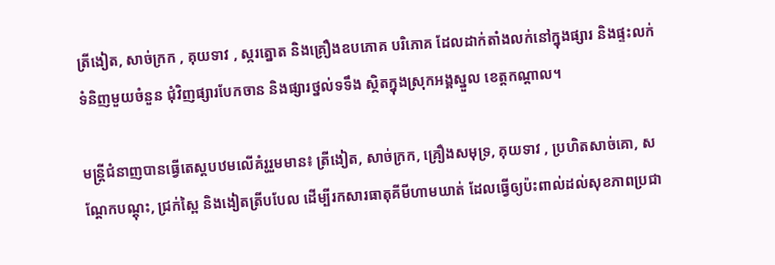ត្រីងៀត, សាច់ក្រក , គុយទាវ , ស្ករត្នោត និងគ្រឿងឧបភោគ បរិភោគ ដែលដាក់តាំងលក់នៅក្នុងផ្សារ និងផ្ទះលក់ទំនិញមួយចំនួន ជុំវិញផ្សារបែកចាន និងផ្សារថ្នល់ទទឹង ស្ថិតក្នុងស្រុកអង្គស្នួល ខេត្តកណ្តាល។

មន្ត្រីជំនាញបានធ្វើតេស្តបឋមលើគំរូរួមមាន៖ ត្រីងៀត, សាច់ក្រក, គ្រឿងសមុទ្រ, គុយទាវ , ប្រហិតសាច់គោ, សណ្តែកបណ្តុះ, ជ្រក់ស្ពៃ និងងៀតត្រីបបែល ដើម្បីរកសារធាតុគីមីហាមឃាត់ ដែលធ្វើឲ្យប៉ះពាល់ដល់សុខភាពប្រជា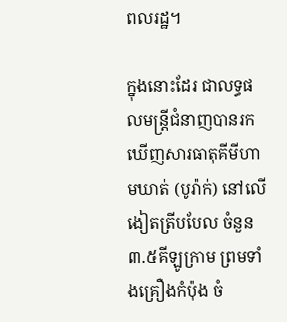ពលរដ្ឋ។

ក្នុងនោះដែរ ជាលទ្ធផលមន្ត្រីជំនាញបានរកឃើញសារធាតុគីមីហាមឃាត់ (បូរ៉ាក់) នៅលើងៀតត្រីបបែល ចំនួន ៣.៥គីឡូក្រាម ព្រមទាំងគ្រឿងកំប៉ុង ចំ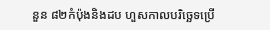នួន ៨២កំប៉ុងនិងដប ហួសកាលបរិច្ឆេទប្រើ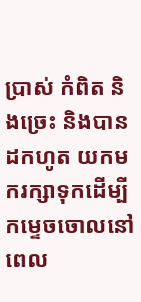ប្រាស់ កំពិត និងច្រេះ និងបានដកហូត យកមករក្សាទុកដើម្បីកម្ទេចចោលនៅពេល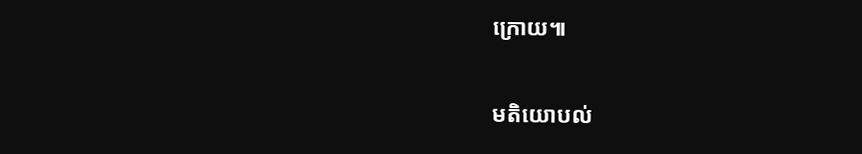ក្រោយ៕

មតិយោបល់